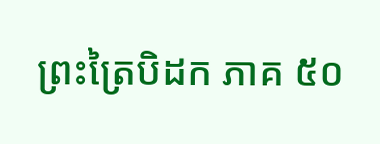ព្រះត្រៃបិដក ភាគ ៥០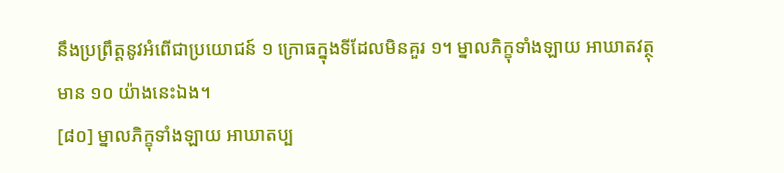នឹងប្រព្រឹត្តនូវអំពើជាប្រយោជន៍ ១ ក្រោធក្នុងទីដែលមិនគួរ ១។ ម្នាលភិក្ខុទាំងឡាយ អាឃាតវត្ថុ មាន ១០ យ៉ាងនេះឯង។
[៨០] ម្នាលភិក្ខុទាំងឡាយ អាឃាតប្ប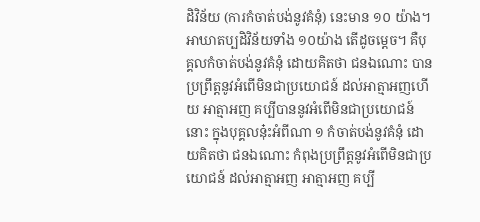ដិវិន័យ (ការកំចាត់បង់នូវគំនុំ) នេះមាន ១០ យ៉ាង។ អាឃាតប្បដិវិន័យទាំង ១០យ៉ាង តើដូចម្តេច។ គឺបុគ្គលកំចាត់បង់នូវគំនុំ ដោយគិតថា ជនឯណោះ បានប្រព្រឹត្តនូវអំពើមិនជាប្រយោជន៍ ដល់អាត្មាអញហើយ អាត្មាអញ គប្បីបាននូវអំពើមិនជាប្រយោជន៍នោះ ក្នុងបុគ្គលនុ៎ះអំពីណា ១ កំចាត់បង់នូវគំនុំ ដោយគិតថា ជនឯណោះ កំពុងប្រព្រឹត្តនូវអំពើមិនជាប្រយោជន៍ ដល់អាត្មាអញ អាត្មាអញ គប្បី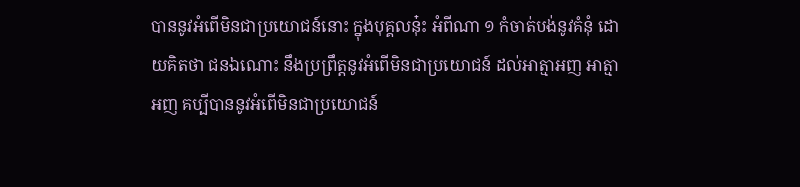បាននូវអំពើមិនជាប្រយោជន៍នោះ ក្នុងបុគ្គលនុ៎ះ អំពីណា ១ កំចាត់បង់នូវគំនុំ ដោយគិតថា ជនឯណោះ នឹងប្រព្រឹត្តនូវអំពើមិនជាប្រយោជន៍ ដល់អាត្មាអញ អាត្មាអញ គប្បីបាននូវអំពើមិនជាប្រយោជន៍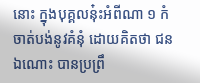នោះ ក្នុងបុគ្គលនុ៎ះអំពីណា ១ កំចាត់បង់នូវគំនុំ ដោយគិតថា ជនឯណោះ បានប្រព្រឹ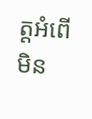ត្តអំពើមិន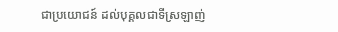ជាប្រយោជន៍ ដល់បុគ្គលជាទីស្រឡាញ់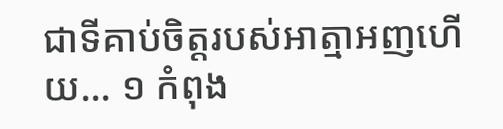ជាទីគាប់ចិត្តរបស់អាត្មាអញហើយ... ១ កំពុង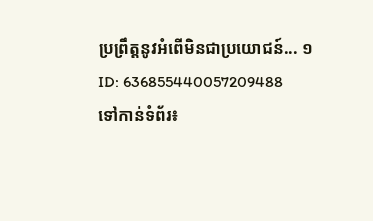ប្រព្រឹត្តនូវអំពើមិនជាប្រយោជន៍... ១
ID: 636855440057209488
ទៅកាន់ទំព័រ៖